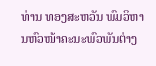ທ່ານ ທອງສະຫວັນ ພົມວິຫານຫົວໜ້າຄະນະພົວພັນຕ່າງ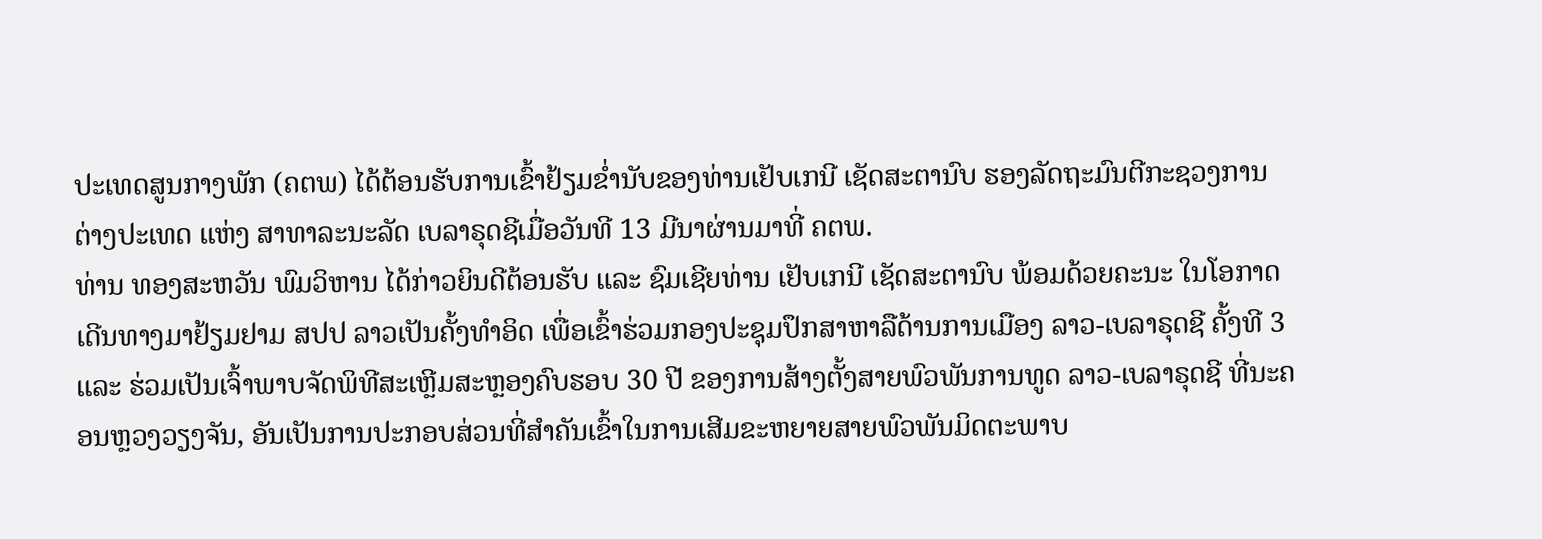ປະເທດສູນກາງພັກ (ຄຕພ) ໄດ້ຕ້ອນຮັບການເຂົ້າຢ້ຽມຂໍ່ານັບຂອງທ່ານເຢັບເກນີ ເຊັດສະຕານົບ ຮອງລັດຖະມົນຕີກະຊວງການຕ່າງປະເທດ ແຫ່ງ ສາທາລະນະລັດ ເບລາຣຸດຊີເມື່ອວັນທີ 13 ມີນາຜ່ານມາທີ່ ຄຕພ.
ທ່ານ ທອງສະຫວັນ ພົມວິຫານ ໄດ້ກ່າວຍິນດີຕ້ອນຮັບ ແລະ ຊົມເຊີຍທ່ານ ເຢັບເກນີ ເຊັດສະຕານົບ ພ້ອມດ້ວຍຄະນະ ໃນໂອກາດເດີນທາງມາຢ້ຽມຢາມ ສປປ ລາວເປັນຄັ້ງທໍາອິດ ເພື່ອເຂົ້າຮ່ວມກອງປະຊຸມປຶກສາຫາລືດ້ານການເມືອງ ລາວ-ເບລາຣຸດຊີ ຄັ້ງທີ 3 ແລະ ຮ່ວມເປັນເຈົ້າພາບຈັດພິທີສະເຫຼີມສະຫຼອງຄົບຮອບ 30 ປີ ຂອງການສ້າງຕັ້ງສາຍພົວພັນການທູດ ລາວ-ເບລາຣຸດຊີ ທີ່ນະຄອນຫຼວງວຽງຈັນ, ອັນເປັນການປະກອບສ່ວນທີ່ສໍາຄັນເຂົ້າໃນການເສີມຂະຫຍາຍສາຍພົວພັນມິດຕະພາບ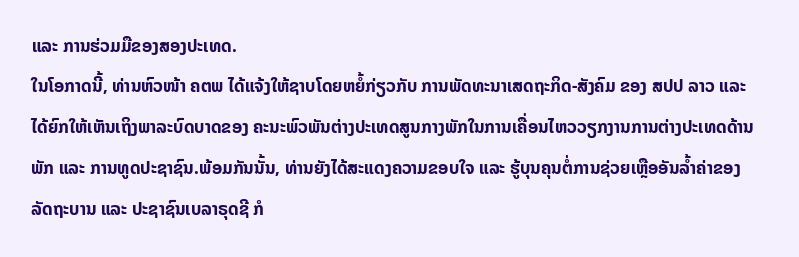ແລະ ການຮ່ວມມືຂອງສອງປະເທດ.
ໃນໂອກາດນີ້, ທ່ານຫົວໜ້າ ຄຕພ ໄດ້ແຈ້ງໃຫ້ຊາບໂດຍຫຍໍ້ກ່ຽວກັບ ການພັດທະນາເສດຖະກິດ-ສັງຄົມ ຂອງ ສປປ ລາວ ແລະ ໄດ້ຍົກໃຫ້ເຫັນເຖິງພາລະບົດບາດຂອງ ຄະນະພົວພັນຕ່າງປະເທດສູນກາງພັກໃນການເຄື່ອນໄຫວວຽກງານການຕ່າງປະເທດດ້ານພັກ ແລະ ການທູດປະຊາຊົນ.ພ້ອມກັນນັ້ນ, ທ່ານຍັງໄດ້ສະແດງຄວາມຂອບໃຈ ແລະ ຮູ້ບຸນຄຸນຕໍ່ການຊ່ວຍເຫຼືອອັນລໍ້າຄ່າຂອງລັດຖະບານ ແລະ ປະຊາຊົນເບລາຣຸດຊີ ກໍ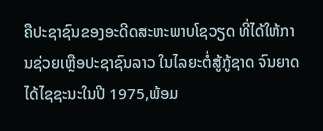ຄືປະຊາຊົນຂອງອະດີດສະຫະພາບໂຊວຽດ ທີ່ໄດ້ໃຫ້ການຊ່ວຍເຫຼືອປະຊາຊົນລາວ ໃນໄລຍະຕໍ່ສູ້ກູ້ຊາດ ຈົນຍາດໄດ້ໄຊຊະນະໃນປີ 1975,ພ້ອມ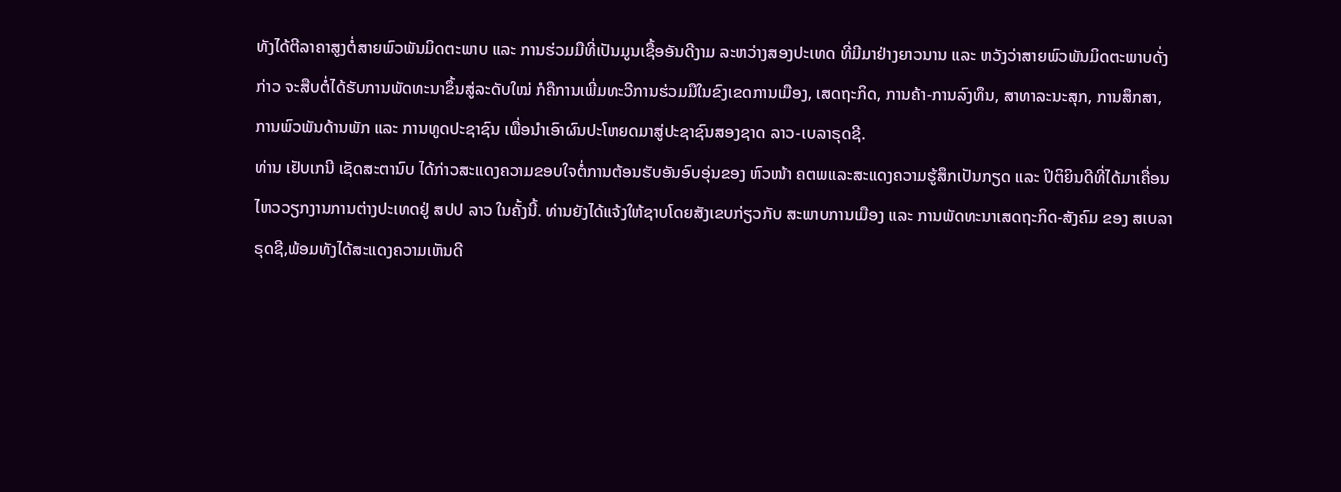ທັງໄດ້ຕີລາຄາສູງຕໍ່ສາຍພົວພັນມິດຕະພາບ ແລະ ການຮ່ວມມືທີ່ເປັນມູນເຊື້ອອັນດີງາມ ລະຫວ່າງສອງປະເທດ ທີ່ມີມາຢ່າງຍາວນານ ແລະ ຫວັງວ່າສາຍພົວພັນມິດຕະພາບດັ່ງກ່າວ ຈະສືບຕໍ່ໄດ້ຮັບການພັດທະນາຂຶ້ນສູ່ລະດັບໃໝ່ ກໍຄືການເພີ່ມທະວີການຮ່ວມມືໃນຂົງເຂດການເມືອງ, ເສດຖະກິດ, ການຄ້າ-ການລົງທຶນ, ສາທາລະນະສຸກ, ການສຶກສາ, ການພົວພັນດ້ານພັກ ແລະ ການທູດປະຊາຊົນ ເພື່ອນໍາເອົາຜົນປະໂຫຍດມາສູ່ປະຊາຊົນສອງຊາດ ລາວ-ເບລາຣຸດຊີ.
ທ່ານ ເຢັບເກນີ ເຊັດສະຕານົບ ໄດ້ກ່າວສະແດງຄວາມຂອບໃຈຕໍ່ການຕ້ອນຮັບອັນອົບອຸ່ນຂອງ ຫົວໜ້າ ຄຕພແລະສະແດງຄວາມຮູ້ສຶກເປັນກຽດ ແລະ ປິຕິຍິນດີທີ່ໄດ້ມາເຄື່ອນໄຫວວຽກງານການຕ່າງປະເທດຢູ່ ສປປ ລາວ ໃນຄັ້ງນີ້. ທ່ານຍັງໄດ້ແຈ້ງໃຫ້ຊາບໂດຍສັງເຂບກ່ຽວກັບ ສະພາບການເມືອງ ແລະ ການພັດທະນາເສດຖະກິດ-ສັງຄົມ ຂອງ ສເບລາຣຸດຊີ,ພ້ອມທັງໄດ້ສະແດງຄວາມເຫັນດີ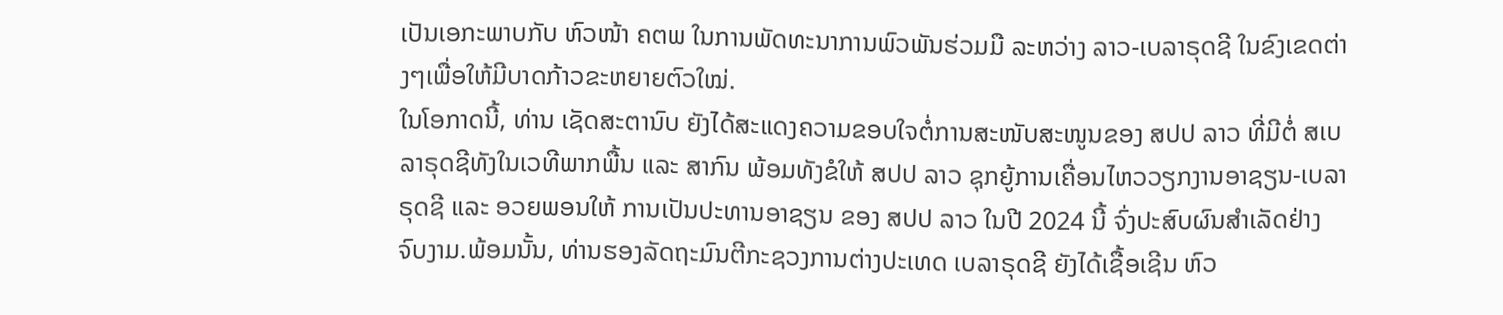ເປັນເອກະພາບກັບ ຫົວໜ້າ ຄຕພ ໃນການພັດທະນາການພົວພັນຮ່ວມມື ລະຫວ່າງ ລາວ-ເບລາຣຸດຊີ ໃນຂົງເຂດຕ່າງໆເພື່ອໃຫ້ມີບາດກ້າວຂະຫຍາຍຕົວໃໝ່.
ໃນໂອກາດນີ້, ທ່ານ ເຊັດສະຕານົບ ຍັງໄດ້ສະແດງຄວາມຂອບໃຈຕໍ່ການສະໜັບສະໜູນຂອງ ສປປ ລາວ ທີ່ມີຕໍ່ ສເບລາຣຸດຊີທັງໃນເວທີພາກພື້ນ ແລະ ສາກົນ ພ້ອມທັງຂໍໃຫ້ ສປປ ລາວ ຊຸກຍູ້ການເຄື່ອນໄຫວວຽກງານອາຊຽນ-ເບລາຣຸດຊີ ແລະ ອວຍພອນໃຫ້ ການເປັນປະທານອາຊຽນ ຂອງ ສປປ ລາວ ໃນປີ 2024 ນີ້ ຈົ່ງປະສົບຜົນສໍາເລັດຢ່າງຈົບງາມ.ພ້ອມນັ້ນ, ທ່ານຮອງລັດຖະມົນຕີກະຊວງການຕ່າງປະເທດ ເບລາຣຸດຊີ ຍັງໄດ້ເຊື້ອເຊີນ ຫົວ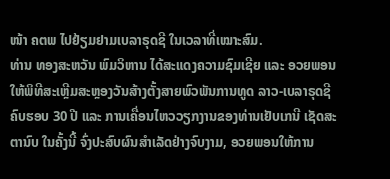ໜ້າ ຄຕພ ໄປຢ້ຽມຢາມເບລາຣຸດຊີ ໃນເວລາທີ່ເໝາະສົມ.
ທ່ານ ທອງສະຫວັນ ພົມວິຫານ ໄດ້ສະແດງຄວາມຊົມເຊີຍ ແລະ ອວຍພອນໃຫ້ພິທີສະເຫຼີມສະຫຼອງວັນສ້າງຕັ້ງສາຍພົວພັນການທູດ ລາວ-ເບລາຣຸດຊີຄົບຮອບ 30 ປີ ແລະ ການເຄື່ອນໄຫວວຽກງານຂອງທ່ານເຢັບເກນີ ເຊັດສະຕານົບ ໃນຄັ້ງນີ້ ຈົ່ງປະສົບຜົນສໍາເລັດຢ່າງຈົບງາມ, ອວຍພອນໃຫ້ການ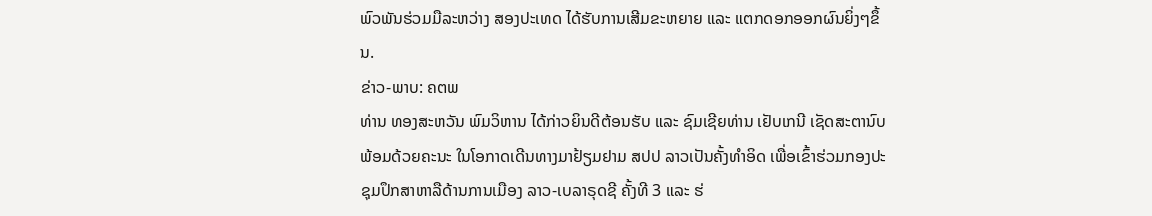ພົວພັນຮ່ວມມືລະຫວ່າງ ສອງປະເທດ ໄດ້ຮັບການເສີມຂະຫຍາຍ ແລະ ແຕກດອກອອກຜົນຍິ່ງໆຂຶ້ນ.
ຂ່າວ-ພາບ: ຄຕພ
ທ່ານ ທອງສະຫວັນ ພົມວິຫານ ໄດ້ກ່າວຍິນດີຕ້ອນຮັບ ແລະ ຊົມເຊີຍທ່ານ ເຢັບເກນີ ເຊັດສະຕານົບ ພ້ອມດ້ວຍຄະນະ ໃນໂອກາດເດີນທາງມາຢ້ຽມຢາມ ສປປ ລາວເປັນຄັ້ງທໍາອິດ ເພື່ອເຂົ້າຮ່ວມກອງປະຊຸມປຶກສາຫາລືດ້ານການເມືອງ ລາວ-ເບລາຣຸດຊີ ຄັ້ງທີ 3 ແລະ ຮ່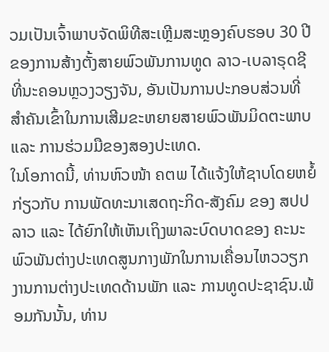ວມເປັນເຈົ້າພາບຈັດພິທີສະເຫຼີມສະຫຼອງຄົບຮອບ 30 ປີ ຂອງການສ້າງຕັ້ງສາຍພົວພັນການທູດ ລາວ-ເບລາຣຸດຊີ ທີ່ນະຄອນຫຼວງວຽງຈັນ, ອັນເປັນການປະກອບສ່ວນທີ່ສໍາຄັນເຂົ້າໃນການເສີມຂະຫຍາຍສາຍພົວພັນມິດຕະພາບ ແລະ ການຮ່ວມມືຂອງສອງປະເທດ.
ໃນໂອກາດນີ້, ທ່ານຫົວໜ້າ ຄຕພ ໄດ້ແຈ້ງໃຫ້ຊາບໂດຍຫຍໍ້ກ່ຽວກັບ ການພັດທະນາເສດຖະກິດ-ສັງຄົມ ຂອງ ສປປ ລາວ ແລະ ໄດ້ຍົກໃຫ້ເຫັນເຖິງພາລະບົດບາດຂອງ ຄະນະພົວພັນຕ່າງປະເທດສູນກາງພັກໃນການເຄື່ອນໄຫວວຽກງານການຕ່າງປະເທດດ້ານພັກ ແລະ ການທູດປະຊາຊົນ.ພ້ອມກັນນັ້ນ, ທ່ານ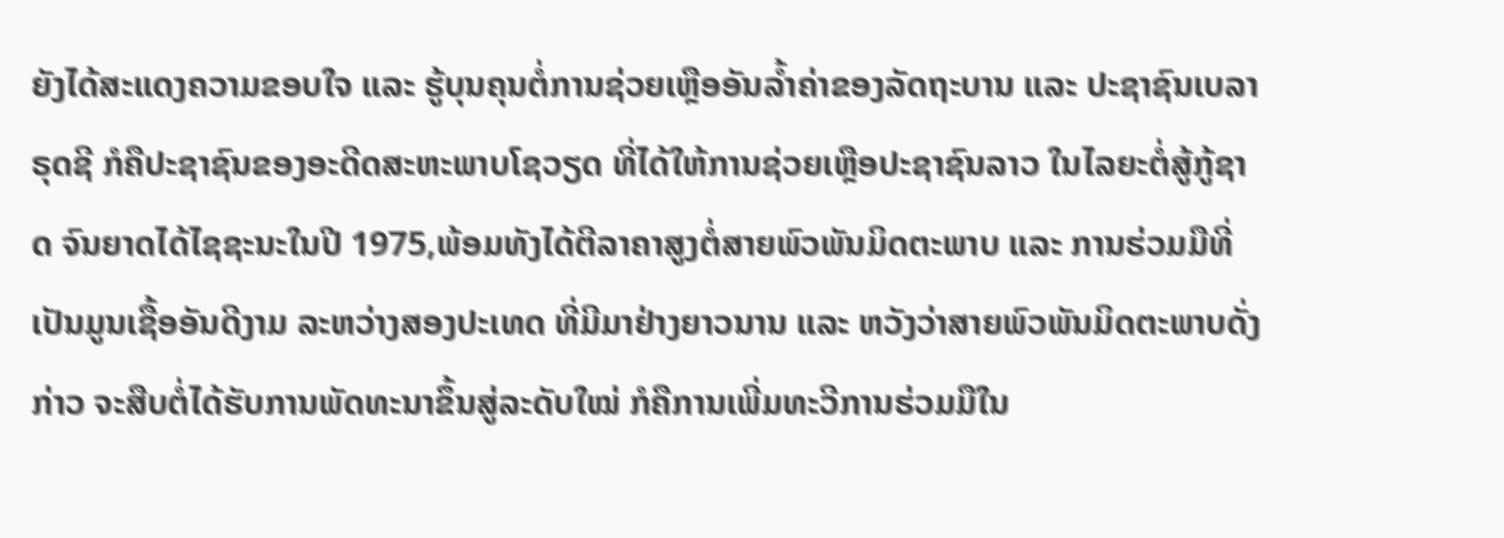ຍັງໄດ້ສະແດງຄວາມຂອບໃຈ ແລະ ຮູ້ບຸນຄຸນຕໍ່ການຊ່ວຍເຫຼືອອັນລໍ້າຄ່າຂອງລັດຖະບານ ແລະ ປະຊາຊົນເບລາຣຸດຊີ ກໍຄືປະຊາຊົນຂອງອະດີດສະຫະພາບໂຊວຽດ ທີ່ໄດ້ໃຫ້ການຊ່ວຍເຫຼືອປະຊາຊົນລາວ ໃນໄລຍະຕໍ່ສູ້ກູ້ຊາດ ຈົນຍາດໄດ້ໄຊຊະນະໃນປີ 1975,ພ້ອມທັງໄດ້ຕີລາຄາສູງຕໍ່ສາຍພົວພັນມິດຕະພາບ ແລະ ການຮ່ວມມືທີ່ເປັນມູນເຊື້ອອັນດີງາມ ລະຫວ່າງສອງປະເທດ ທີ່ມີມາຢ່າງຍາວນານ ແລະ ຫວັງວ່າສາຍພົວພັນມິດຕະພາບດັ່ງກ່າວ ຈະສືບຕໍ່ໄດ້ຮັບການພັດທະນາຂຶ້ນສູ່ລະດັບໃໝ່ ກໍຄືການເພີ່ມທະວີການຮ່ວມມືໃນ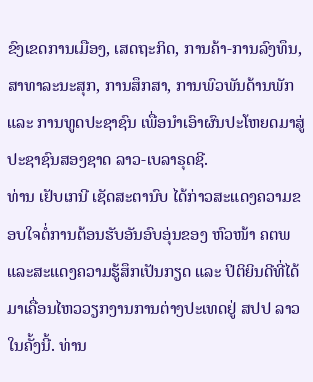ຂົງເຂດການເມືອງ, ເສດຖະກິດ, ການຄ້າ-ການລົງທຶນ, ສາທາລະນະສຸກ, ການສຶກສາ, ການພົວພັນດ້ານພັກ ແລະ ການທູດປະຊາຊົນ ເພື່ອນໍາເອົາຜົນປະໂຫຍດມາສູ່ປະຊາຊົນສອງຊາດ ລາວ-ເບລາຣຸດຊີ.
ທ່ານ ເຢັບເກນີ ເຊັດສະຕານົບ ໄດ້ກ່າວສະແດງຄວາມຂອບໃຈຕໍ່ການຕ້ອນຮັບອັນອົບອຸ່ນຂອງ ຫົວໜ້າ ຄຕພແລະສະແດງຄວາມຮູ້ສຶກເປັນກຽດ ແລະ ປິຕິຍິນດີທີ່ໄດ້ມາເຄື່ອນໄຫວວຽກງານການຕ່າງປະເທດຢູ່ ສປປ ລາວ ໃນຄັ້ງນີ້. ທ່ານ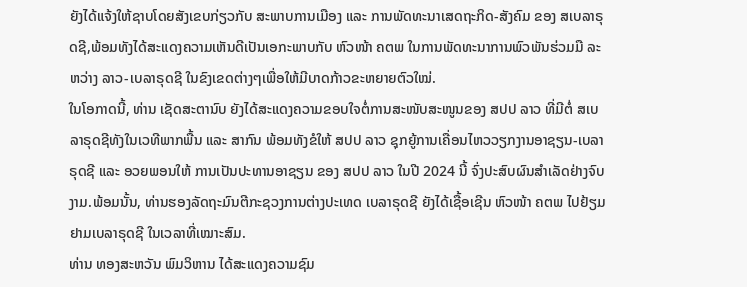ຍັງໄດ້ແຈ້ງໃຫ້ຊາບໂດຍສັງເຂບກ່ຽວກັບ ສະພາບການເມືອງ ແລະ ການພັດທະນາເສດຖະກິດ-ສັງຄົມ ຂອງ ສເບລາຣຸດຊີ,ພ້ອມທັງໄດ້ສະແດງຄວາມເຫັນດີເປັນເອກະພາບກັບ ຫົວໜ້າ ຄຕພ ໃນການພັດທະນາການພົວພັນຮ່ວມມື ລະຫວ່າງ ລາວ-ເບລາຣຸດຊີ ໃນຂົງເຂດຕ່າງໆເພື່ອໃຫ້ມີບາດກ້າວຂະຫຍາຍຕົວໃໝ່.
ໃນໂອກາດນີ້, ທ່ານ ເຊັດສະຕານົບ ຍັງໄດ້ສະແດງຄວາມຂອບໃຈຕໍ່ການສະໜັບສະໜູນຂອງ ສປປ ລາວ ທີ່ມີຕໍ່ ສເບລາຣຸດຊີທັງໃນເວທີພາກພື້ນ ແລະ ສາກົນ ພ້ອມທັງຂໍໃຫ້ ສປປ ລາວ ຊຸກຍູ້ການເຄື່ອນໄຫວວຽກງານອາຊຽນ-ເບລາຣຸດຊີ ແລະ ອວຍພອນໃຫ້ ການເປັນປະທານອາຊຽນ ຂອງ ສປປ ລາວ ໃນປີ 2024 ນີ້ ຈົ່ງປະສົບຜົນສໍາເລັດຢ່າງຈົບງາມ.ພ້ອມນັ້ນ, ທ່ານຮອງລັດຖະມົນຕີກະຊວງການຕ່າງປະເທດ ເບລາຣຸດຊີ ຍັງໄດ້ເຊື້ອເຊີນ ຫົວໜ້າ ຄຕພ ໄປຢ້ຽມຢາມເບລາຣຸດຊີ ໃນເວລາທີ່ເໝາະສົມ.
ທ່ານ ທອງສະຫວັນ ພົມວິຫານ ໄດ້ສະແດງຄວາມຊົມ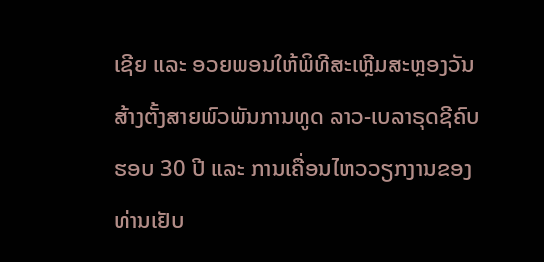ເຊີຍ ແລະ ອວຍພອນໃຫ້ພິທີສະເຫຼີມສະຫຼອງວັນສ້າງຕັ້ງສາຍພົວພັນການທູດ ລາວ-ເບລາຣຸດຊີຄົບຮອບ 30 ປີ ແລະ ການເຄື່ອນໄຫວວຽກງານຂອງທ່ານເຢັບ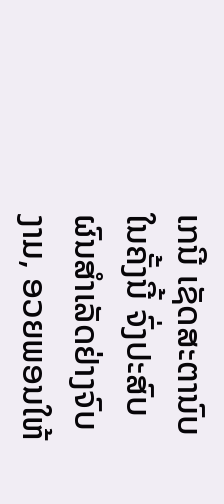ເກນີ ເຊັດສະຕານົບ ໃນຄັ້ງນີ້ ຈົ່ງປະສົບຜົນສໍາເລັດຢ່າງຈົບງາມ, ອວຍພອນໃຫ້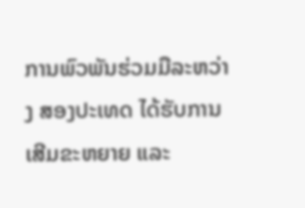ການພົວພັນຮ່ວມມືລະຫວ່າງ ສອງປະເທດ ໄດ້ຮັບການເສີມຂະຫຍາຍ ແລະ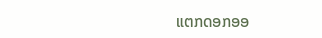ແຕກດອກອອ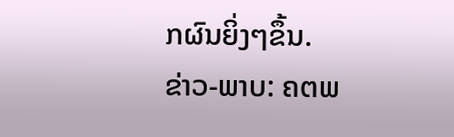ກຜົນຍິ່ງໆຂຶ້ນ.
ຂ່າວ-ພາບ: ຄຕພ